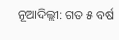ନୂଆଦିଲ୍ଲୀ: ଗତ ୫ ବର୍ଷ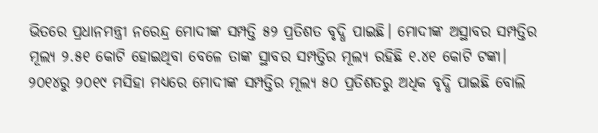ଭିତରେ ପ୍ରଧାନମନ୍ତ୍ରୀ ନରେନ୍ଦ୍ର ମୋଦୀଙ୍କ ସମ୍ପତ୍ତି ୫୨ ପ୍ରତିଶତ ବୃଦ୍ଧି ପାଇଛି। ମୋଦୀଙ୍କ ଅସ୍ଥାବର ସମ୍ପତ୍ତିର ମୂଲ୍ୟ ୨.୫୧ କୋଟି ହୋଇଥିବା ବେଳେ ତାଙ୍କ ସ୍ଥାବର ସମ୍ପତ୍ତିର ମୂଲ୍ୟ ରହିଛି ୧.୪୧ କୋଟି ଟଙ୍କା। ୨୦୧୪ରୁ ୨୦୧୯ ମସିହା ମଧ୍ୟରେ ମୋଦୀଙ୍କ ସମ୍ପତ୍ତିର ମୂଲ୍ୟ ୫୦ ପ୍ରତିଶତରୁ ଅଧିକ ବୃଦ୍ଧି ପାଇଛି ବୋଲି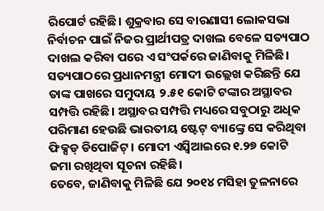ରିପୋର୍ଟ ରହିଛି। ଶୁକ୍ରବାର ସେ ବାରଣାସୀ ଲୋକସଭା ନିର୍ବାଚନ ପାଇଁ ନିଜର ପ୍ରାର୍ଥୀପତ୍ର ଦାଖଲ ବେଳେ ସତ୍ୟପାଠ ଦାଖଲ କରିବା ପରେ ଏ ସଂପର୍କରେ ଜାଣିବାକୁ ମିଳିଛି।
ସତ୍ୟପାଠରେ ପ୍ରଧାନମନ୍ତ୍ରୀ ମୋଦୀ ଉଲ୍ଲେଖ କରିଛନ୍ତି ଯେ ତାଙ୍କ ପାଖରେ ସମୁଦାୟ ୨.୫୧ କୋଟି ଟଙ୍କାର ଅସ୍ଥାବର ସମ୍ପତ୍ତି ରହିଛି। ଅସ୍ଥାବର ସମ୍ପତ୍ତି ମଧ୍ୟରେ ସବୁଠାରୁ ଅଧିକ ପରିମାଣ ହେଉଛି ଭାରତୀୟ ଷ୍ଟେଟ୍ ବ୍ୟାଙ୍କ୍ରେ ସେ କରିଥିବା ଫିକ୍ସଡ୍ ଡିପୋଜିଟ୍। ମୋଦୀ ଏସ୍ବିଆଇରେ ୧.୨୭ କୋଟି ଜମା ରଖିଥିବା ସୂଚନା ରହିଛି।
ତେବେ, ଜାଣିବାକୁ ମିଳିଛି ଯେ ୨୦୧୪ ମସିହା ତୁଳନାରେ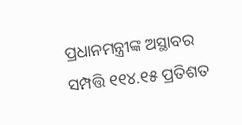ପ୍ରଧାନମନ୍ତ୍ରୀଙ୍କ ଅସ୍ଥାବର ସମ୍ପତ୍ତି ୧୧୪.୧୫ ପ୍ରତିଶତ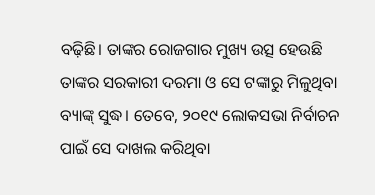ବଢ଼ିଛି। ତାଙ୍କର ରୋଜଗାର ମୁଖ୍ୟ ଉତ୍ସ ହେଉଛି ତାଙ୍କର ସରକାରୀ ଦରମା ଓ ସେ ଟଙ୍କାରୁ ମିଳୁଥିବା ବ୍ୟାଙ୍କ୍ ସୁଦ୍ଧ। ତେବେ, ୨୦୧୯ ଲୋକସଭା ନିର୍ବାଚନ ପାଇଁ ସେ ଦାଖଲ କରିଥିବା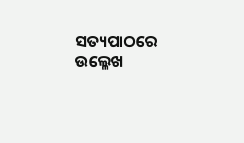ସତ୍ୟପାଠରେ ଉଲ୍ଳେଖ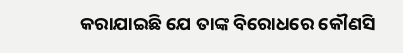କରାଯାଇଛି ଯେ ତାଙ୍କ ବିରୋଧରେ କୌଣସି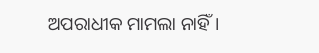ଅପରାଧୀକ ମାମଲା ନାହିଁ।